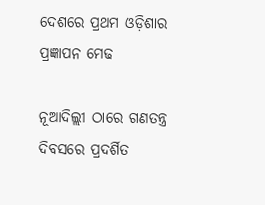ଦେଶରେ ପ୍ରଥମ ଓଡ଼ିଶାର ପ୍ରଜ୍ଞାପନ ମେଢ

ନୂଆଦିଲ୍ଲୀ ଠାରେ ଗଣତନ୍ତ୍ର ଦିବସରେ ପ୍ରଦର୍ଶିତ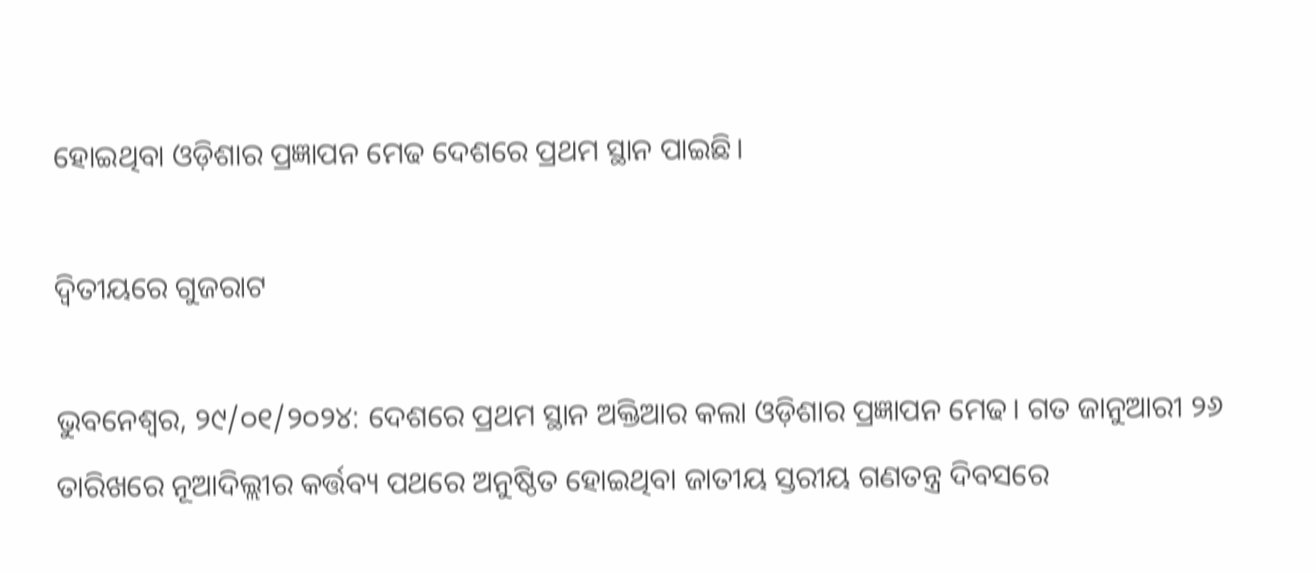ହୋଇଥିବା ଓଡ଼ିଶାର ପ୍ରଜ୍ଞାପନ ମେଢ ଦେଶରେ ପ୍ରଥମ ସ୍ଥାନ ପାଇଛି।

ଦ୍ୱିତୀୟରେ ଗୁଜରାଟ

ଭୁବନେଶ୍ୱର, ୨୯/୦୧/୨୦୨୪: ଦେଶରେ ପ୍ରଥମ ସ୍ଥାନ ଅକ୍ତିଆର କଲା ଓଡ଼ିଶାର ପ୍ରଜ୍ଞାପନ ମେଢ। ଗତ ଜାନୁଆରୀ ୨୬ ତାରିଖରେ ନୂଆଦିଲ୍ଲୀର କର୍ତ୍ତବ୍ୟ ପଥରେ ଅନୁଷ୍ଠିତ ହୋଇଥିବା ଜାତୀୟ ସ୍ତରୀୟ ଗଣତନ୍ତ୍ର ଦିବସରେ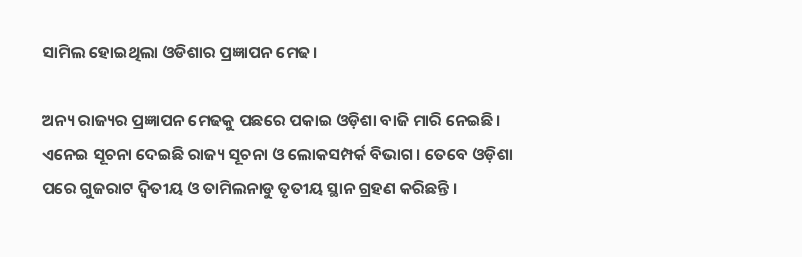ସାମିଲ ହୋଇଥିଲା ଓଡିଶାର ପ୍ରଜ୍ଞାପନ ମେଢ।

ଅନ୍ୟ ରାଜ୍ୟର ପ୍ରଜ୍ଞାପନ ମେଢକୁ ପଛରେ ପକାଇ ଓଡ଼ିଶା ବାଜି ମାରି ନେଇଛି। ଏନେଇ ସୂଚନା ଦେଇଛି ରାଜ୍ୟ ସୂଚନା ଓ ଲୋକସମ୍ପର୍କ ବିଭାଗ। ତେବେ ଓଡ଼ିଶା ପରେ ଗୁଜରାଟ ଦ୍ବିତୀୟ ଓ ତାମିଲନାଡୁ ତୃତୀୟ ସ୍ଥାନ ଗ୍ରହଣ କରିଛନ୍ତି ।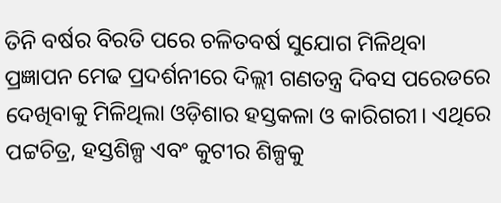ତିନି ବର୍ଷର ବିରତି ପରେ ଚଳିତବର୍ଷ ସୁଯୋଗ ମିଳିଥିବା ପ୍ରଜ୍ଞାପନ ମେଢ ପ୍ରଦର୍ଶନୀରେ ଦିଲ୍ଲୀ ଗଣତନ୍ତ୍ର ଦିବସ ପରେଡରେ ଦେଖିବାକୁ ମିଳିଥିଲା ଓଡ଼ିଶାର ହସ୍ତକଳା ଓ କାରିଗରୀ। ଏଥିରେ ପଟ୍ଟଚିତ୍ର, ହସ୍ତଶିଳ୍ପ ଏବଂ କୁଟୀର ଶିଳ୍ପକୁ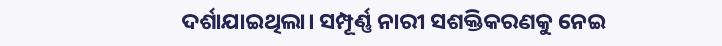ଦର୍ଶାଯାଇଥିଲା। ସମ୍ପୂର୍ଣ୍ଣ ନାରୀ ସଶକ୍ତିକରଣକୁ ନେଇ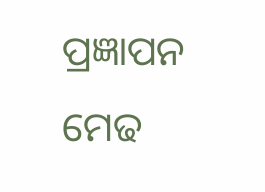ପ୍ରଜ୍ଞାପନ ମେଢ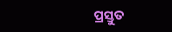ପ୍ରସ୍ତୁତ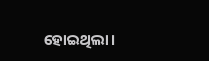ହୋଇଥିଲା।